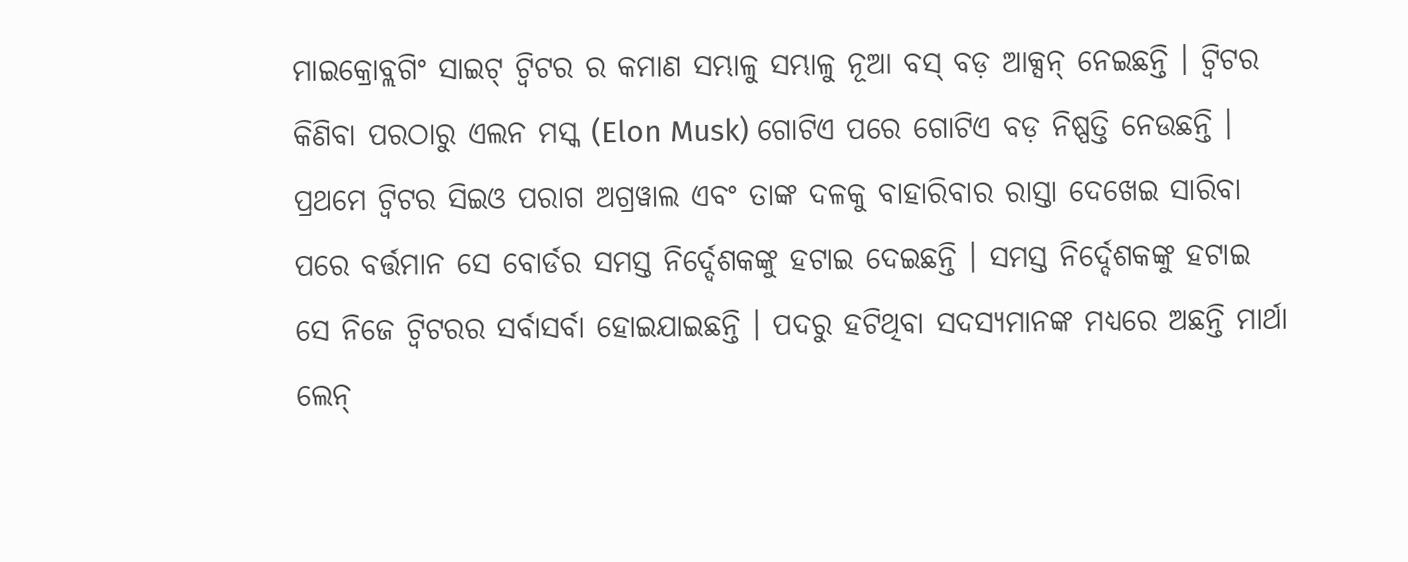ମାଇକ୍ରୋବ୍ଲଗିଂ ସାଇଟ୍ ଟ୍ୱିଟର ର କମାଣ ସମ୍ଭାଳୁ ସମ୍ଭାଳୁ ନୂଆ ବସ୍ ବଡ଼ ଆକ୍ସନ୍ ନେଇଛନ୍ତି । ଟ୍ୱିଟର କିଣିବା ପରଠାରୁ ଏଲନ ମସ୍କ (Elon Musk) ଗୋଟିଏ ପରେ ଗୋଟିଏ ବଡ଼ ନିଷ୍ପତ୍ତି ନେଉଛନ୍ତି । ପ୍ରଥମେ ଟ୍ୱିଟର ସିଇଓ ପରାଗ ଅଗ୍ରୱାଲ ଏବଂ ତାଙ୍କ ଦଳକୁ ବାହାରିବାର ରାସ୍ତା ଦେଖେଇ ସାରିବା ପରେ ବର୍ତ୍ତମାନ ସେ ବୋର୍ଡର ସମସ୍ତ ନିର୍ଦ୍ଦେଶକଙ୍କୁ ହଟାଇ ଦେଇଛନ୍ତି । ସମସ୍ତ ନିର୍ଦ୍ଦେଶକଙ୍କୁ ହଟାଇ ସେ ନିଜେ ଟ୍ୱିଟରର ସର୍ବାସର୍ବା ହୋଇଯାଇଛନ୍ତି । ପଦରୁ ହଟିଥିବା ସଦସ୍ୟମାନଙ୍କ ମଧ୍ୟରେ ଅଛନ୍ତି ମାର୍ଥା ଲେନ୍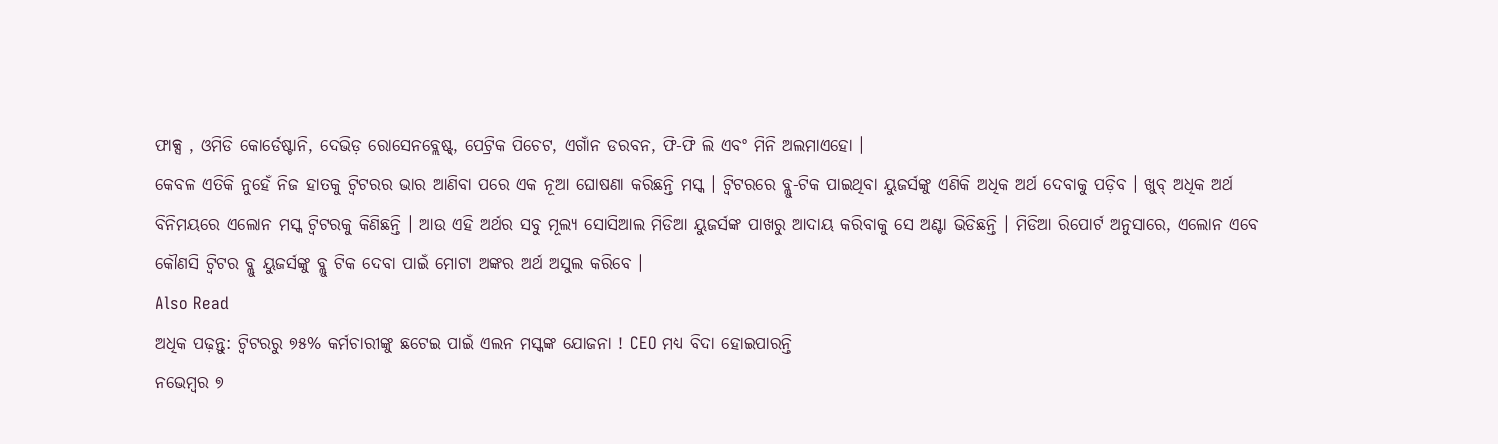ଫାକ୍ସ , ଓମିଡି କୋର୍ଡେଷ୍ଟାନି, ଦେଭିଡ଼ ରୋସେନବ୍ଲେଷ୍ଟ୍, ପେଟ୍ରିକ ପିଚେଟ, ଏଗାଁନ ଡରବନ, ଫି-ଫି ଲି ଏବଂ ମିନି ଅଲମାଏହୋ ।
କେବଳ ଏତିକି ନୁହେଁ ନିଜ ହାତକୁ ଟ୍ୱିଟରର ଭାର ଆଣିବା ପରେ ଏକ ନୂଆ ଘୋଷଣା କରିଛନ୍ତି ମସ୍କ । ଟ୍ୱିଟରରେ ବ୍ଲୁ-ଟିକ ପାଇଥିବା ୟୁଜର୍ସଙ୍କୁ ଏଣିକି ଅଧିକ ଅର୍ଥ ଦେବାକୁ ପଡ଼ିବ । ଖୁବ୍ ଅଧିକ ଅର୍ଥ ବିନିମୟରେ ଏଲୋନ ମସ୍କ ଟ୍ୱିଟରକୁ କିଣିଛନ୍ତି । ଆଉ ଏହି ଅର୍ଥର ସବୁ ମୂଲ୍ୟ ସୋସିଆଲ ମିଡିଆ ୟୁଜର୍ସଙ୍କ ପାଖରୁ ଆଦାୟ କରିବାକୁ ସେ ଅଣ୍ଟା ଭିଡିଛନ୍ତି । ମିଡିଆ ରିପୋର୍ଟ ଅନୁସାରେ, ଏଲୋନ ଏବେ କୌଣସି ଟ୍ୱିଟର ବ୍ଲୁ ୟୁଜର୍ସଙ୍କୁ ବ୍ଲୁ ଟିକ ଦେବା ପାଇଁ ମୋଟା ଅଙ୍କର ଅର୍ଥ ଅସୁଲ କରିବେ ।
Also Read
ଅଧିକ ପଢ଼ନ୍ତୁ: ଟ୍ୱିଟରରୁ ୭୫% କର୍ମଚାରୀଙ୍କୁ ଛଟେଇ ପାଇଁ ଏଲନ ମସ୍କଙ୍କ ଯୋଜନା ! CEO ମଧ୍ୟ ବିଦା ହୋଇପାରନ୍ତି
ନଭେମ୍ବର ୭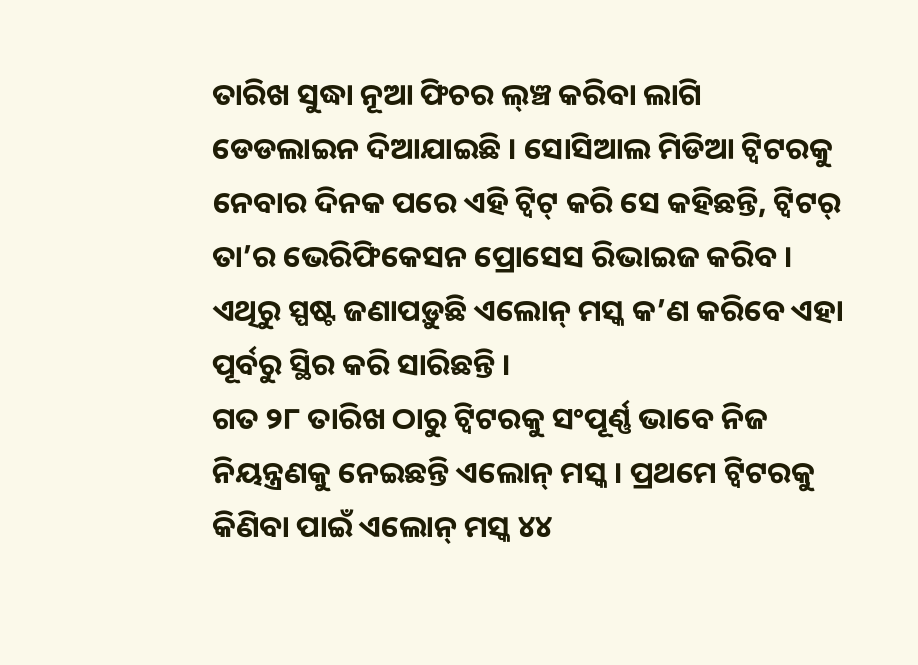ତାରିଖ ସୁଦ୍ଧା ନୂଆ ଫିଚର ଲ୍ଞ୍ଚ କରିବା ଲାଗି ଡେଡଲାଇନ ଦିଆଯାଇଛି । ସୋସିଆଲ ମିଡିଆ ଟ୍ୱିଟରକୁ ନେବାର ଦିନକ ପରେ ଏହି ଟ୍ୱିଟ୍ କରି ସେ କହିଛନ୍ତି, ଟ୍ୱିଟର୍ ତା’ର ଭେରିଫିକେସନ ପ୍ରୋସେସ ରିଭାଇଜ କରିବ । ଏଥିରୁ ସ୍ପଷ୍ଟ ଜଣାପଡ଼ୁଛି ଏଲୋନ୍ ମସ୍କ କ’ଣ କରିବେ ଏହା ପୂର୍ବରୁ ସ୍ଥିର କରି ସାରିଛନ୍ତି ।
ଗତ ୨୮ ତାରିଖ ଠାରୁ ଟ୍ୱିଟରକୁ ସଂପୂର୍ଣ୍ଣ ଭାବେ ନିଜ ନିୟନ୍ତ୍ରଣକୁ ନେଇଛନ୍ତି ଏଲୋନ୍ ମସ୍କ । ପ୍ରଥମେ ଟ୍ୱିଟରକୁ କିଣିବା ପାଇଁ ଏଲୋନ୍ ମସ୍କ ୪୪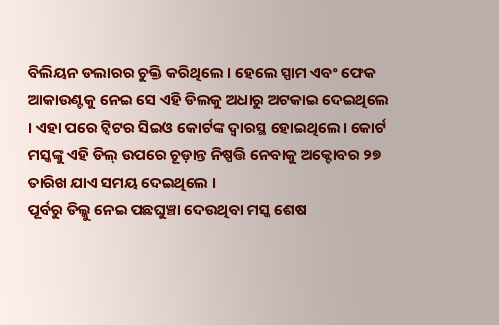ବିଲିୟନ ଡଲାରର ଚୁକ୍ତି କରିଥିଲେ । ହେଲେ ସ୍ପାମ ଏବଂ ଫେକ ଆକାଉଣ୍ଟକୁ ନେଇ ସେ ଏହି ଡିଲକୁ ଅଧାରୁ ଅଟକାଇ ଦେଇଥିଲେ । ଏହା ପରେ ଟ୍ୱିଟର ସିଇଓ କୋର୍ଟଙ୍କ ଦ୍ୱାରସ୍ଥ ହୋଇଥିଲେ। କୋର୍ଟ ମସ୍କଙ୍କୁ ଏହି ଡିଲ୍ ଉପରେ ଚୂଡ଼ାନ୍ତ ନିଷ୍ପତ୍ତି ନେବାକୁ ଅକ୍ଟୋବର ୨୭ ତାରିଖ ଯାଏ ସମୟ ଦେଇଥିଲେ ।
ପୂର୍ବରୁ ଡିଲ୍କୁ ନେଇ ପଛଘୁଞ୍ଚା ଦେଉଥିବା ମସ୍କ ଶେଷ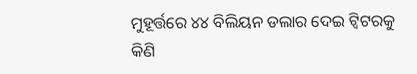ମୁହୂର୍ତ୍ତରେ ୪୪ ବିଲିୟନ ଡଲାର ଦେଇ ଟ୍ୱିଟରକୁ କିଣି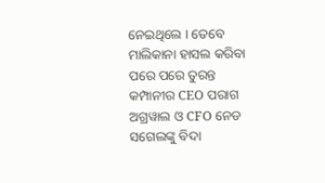ନେଇଥିଲେ । ତେବେ ମାଲିକାନା ହାସଲ କରିବା ପରେ ପରେ ତୁରନ୍ତ କମ୍ପାନୀର CEO ପରାଗ ଅଗ୍ରୱାଲ ଓ CFO ନେଡ ସଗେଲଙ୍କୁ ବିଦା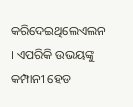କରିଦେଇଥିଲେଏଲନ । ଏପରିକି ଉଭୟଙ୍କୁ କମ୍ପାନୀ ହେଡ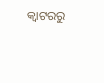କ୍ୱାଟରରୁ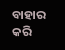ବାହାର କରି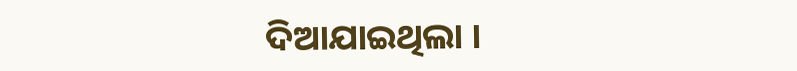ଦିଆଯାଇଥିଲା ।